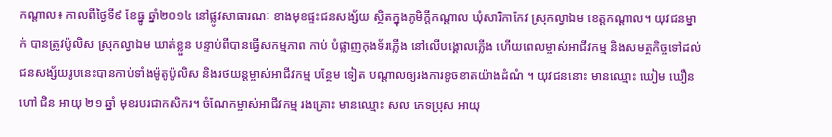កណ្តាល៖ កាលពីថ្ងៃទី៩ ខែធ្នូ ឆ្នាំ២០១៤ នៅផ្លូវសាធារណៈ ខាងមុខផ្ទះជនសង្ស័យ ស្ថិតក្នុងភូមិក្តីកណ្តាល ឃុំសារិកាកែវ ស្រុកល្វាឯម ខេត្តកណ្តាល។ យុវជនម្នាក់ បានត្រូវប៉ូលិស ស្រុកល្វាឯម ឃាត់ខ្លួន បន្ទាប់ពីបានធ្វើសកម្មភាព កាប់ បំផ្លាញកុងទ័រភ្លើង នៅលើបង្គោលភ្លើង ហើយពេលម្ចាស់អាជីវកម្ម និងសមត្ថកិច្ចទៅដល់ ជនសង្ស័យរូបនេះបានកាប់ទាំងម៉ូតូប៉ូលិស និងរថយន្តម្ចាស់អាជីវកម្ម បន្ថែម ទៀត បណ្តាលឲ្យរងការខូចខាតយ៉ាងដំណំ ។ យុវជននោះ មានឈ្មោះ ឃៀម ឃឿន ហៅ ជិន អាយុ ២១ ឆ្នាំ មុខរបរជាកសិករ។ ចំណែកម្ចាស់អាជីវកម្ម រងគ្រោះ មានឈ្មោះ សល ភេទប្រុស អាយុ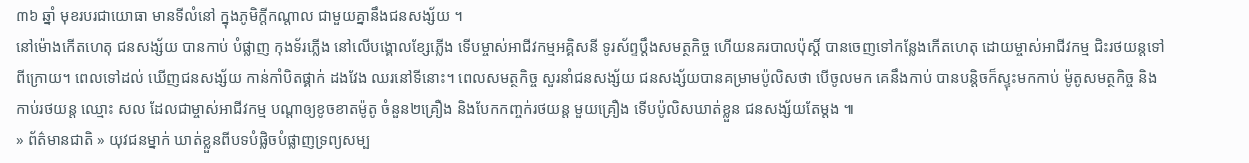៣៦ ឆ្នាំ មុខរបរជាយោធា មានទីលំនៅ ក្នុងភូមិក្តីកណ្តាល ជាមួយគ្នានឹងជនសង្ស័យ ។
នៅម៉ោងកើតហេតុ ជនសង្ស័យ បានកាប់ បំផ្លាញ កុងទ័រភ្លើង នៅលើបង្គោលខ្សែភ្លើង ទើបម្ចាស់អាជីវកម្មអគ្គិសនី ទូរស័ព្ទប្តឹងសមត្ថកិច្ច ហើយនគរបាលប៉ុស្តិ៍ បានចេញទៅកន្លែងកើតហេតុ ដោយម្ចាស់អាជីវកម្ម ជិះរថយន្តទៅពីក្រោយ។ ពេលទៅដល់ ឃើញជនសង្ស័យ កាន់កាំបិតផ្គាក់ ដងវែង ឈរនៅទីនោះ។ ពេលសមត្ថកិច្ច សួរនាំជនសង្ស័យ ជនសង្ស័យបានគម្រាមប៉ូលិសថា បើចូលមក គេនឹងកាប់ បានបន្តិចក៏ស្ទុះមកកាប់ ម៉ូតូសមត្ថកិច្ច និងកាប់រថយន្ដ ឈ្មោះ សល ដែលជាម្ចាស់អាជីវកម្ម បណ្តាឲ្យខូចខាតម៉ូតូ ចំនួន២គ្រឿង និងបែកកញ្ចក់រថយន្ត មួយគ្រឿង ទើបប៉ូលិសឃាត់ខ្លួន ជនសង្ស័យតែម្តង ៕
» ព័ត៌មានជាតិ » យុវជនម្នាក់ ឃាត់ខ្លួនពីបទបំផ្លិចបំផ្លាញទ្រព្យសម្ប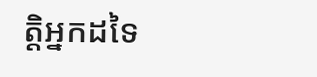ត្តិអ្នកដទៃ